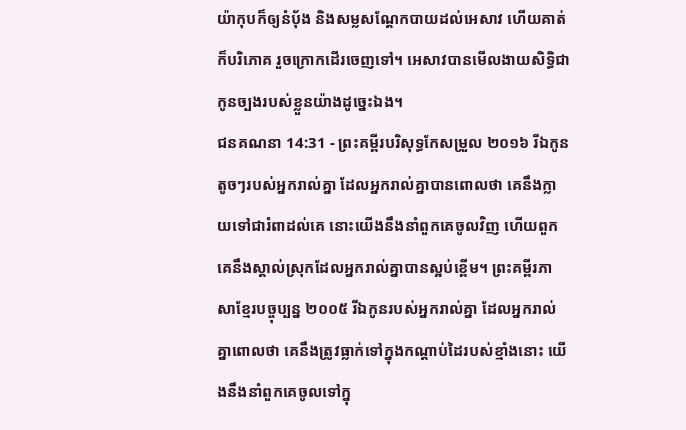យ៉ាកុបក៏ឲ្យនំបុ័ង និងសម្លសណ្តែកបាយដល់អេសាវ ហើយគាត់ក៏បរិភោគ រួចក្រោកដើរចេញទៅ។ អេសាវបានមើលងាយសិទ្ធិជាកូនច្បងរបស់ខ្លួនយ៉ាងដូច្នេះឯង។
ជនគណនា 14:31 - ព្រះគម្ពីរបរិសុទ្ធកែសម្រួល ២០១៦ រីឯកូនតូចៗរបស់អ្នករាល់គ្នា ដែលអ្នករាល់គ្នាបានពោលថា គេនឹងក្លាយទៅជារំពាដល់គេ នោះយើងនឹងនាំពួកគេចូលវិញ ហើយពួកគេនឹងស្គាល់ស្រុកដែលអ្នករាល់គ្នាបានស្អប់ខ្ពើម។ ព្រះគម្ពីរភាសាខ្មែរបច្ចុប្បន្ន ២០០៥ រីឯកូនរបស់អ្នករាល់គ្នា ដែលអ្នករាល់គ្នាពោលថា គេនឹងត្រូវធ្លាក់ទៅក្នុងកណ្ដាប់ដៃរបស់ខ្មាំងនោះ យើងនឹងនាំពួកគេចូលទៅក្នុ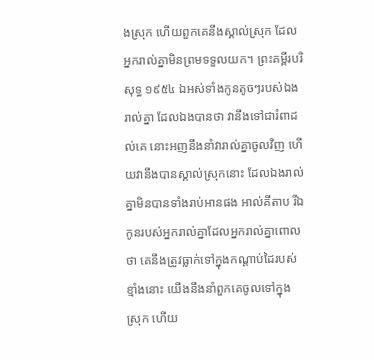ងស្រុក ហើយពួកគេនឹងស្គាល់ស្រុក ដែលអ្នករាល់គ្នាមិនព្រមទទួលយក។ ព្រះគម្ពីរបរិសុទ្ធ ១៩៥៤ ឯអស់ទាំងកូនតូចៗរបស់ឯងរាល់គ្នា ដែលឯងបានថា វានឹងទៅជារំពាដល់គេ នោះអញនឹងនាំវារាល់គ្នាចូលវិញ ហើយវានឹងបានស្គាល់ស្រុកនោះ ដែលឯងរាល់គ្នាមិនបានទាំងរាប់អានផង អាល់គីតាប រីឯកូនរបស់អ្នករាល់គ្នាដែលអ្នករាល់គ្នាពោលថា គេនឹងត្រូវធ្លាក់ទៅក្នុងកណ្តាប់ដៃរបស់ខ្មាំងនោះ យើងនឹងនាំពួកគេចូលទៅក្នុងស្រុក ហើយ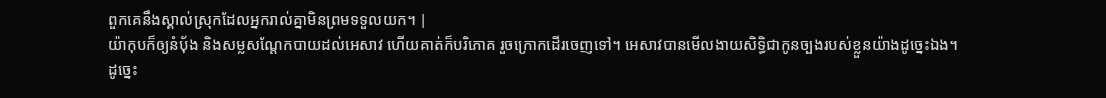ពួកគេនឹងស្គាល់ស្រុកដែលអ្នករាល់គ្នាមិនព្រមទទួលយក។ |
យ៉ាកុបក៏ឲ្យនំបុ័ង និងសម្លសណ្តែកបាយដល់អេសាវ ហើយគាត់ក៏បរិភោគ រួចក្រោកដើរចេញទៅ។ អេសាវបានមើលងាយសិទ្ធិជាកូនច្បងរបស់ខ្លួនយ៉ាងដូច្នេះឯង។
ដូច្នេះ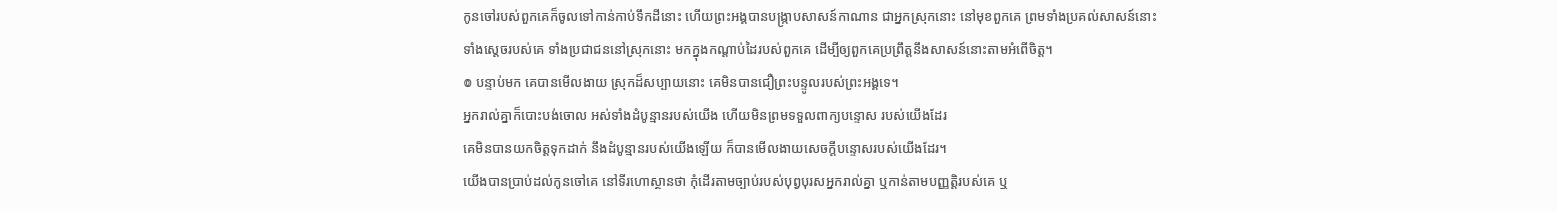កូនចៅរបស់ពួកគេក៏ចូលទៅកាន់កាប់ទឹកដីនោះ ហើយព្រះអង្គបានបង្ក្រាបសាសន៍កាណាន ជាអ្នកស្រុកនោះ នៅមុខពួកគេ ព្រមទាំងប្រគល់សាសន៍នោះ ទាំងស្តេចរបស់គេ ទាំងប្រជាជននៅស្រុកនោះ មកក្នុងកណ្ដាប់ដៃរបស់ពួកគេ ដើម្បីឲ្យពួកគេប្រព្រឹត្តនឹងសាសន៍នោះតាមអំពើចិត្ត។
៙ បន្ទាប់មក គេបានមើលងាយ ស្រុកដ៏សប្បាយនោះ គេមិនបានជឿព្រះបន្ទូលរបស់ព្រះអង្គទេ។
អ្នករាល់គ្នាក៏បោះបង់ចោល អស់ទាំងដំបូន្មានរបស់យើង ហើយមិនព្រមទទួលពាក្យបន្ទោស របស់យើងដែរ
គេមិនបានយកចិត្តទុកដាក់ នឹងដំបូន្មានរបស់យើងឡើយ ក៏បានមើលងាយសេចក្ដីបន្ទោសរបស់យើងដែរ។
យើងបានប្រាប់ដល់កូនចៅគេ នៅទីរហោស្ថានថា កុំដើរតាមច្បាប់របស់បុព្វបុរសអ្នករាល់គ្នា ឬកាន់តាមបញ្ញត្តិរបស់គេ ឬ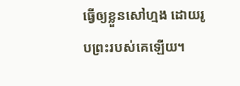ធ្វើឲ្យខ្លួនសៅហ្មង ដោយរូបព្រះរបស់គេឡើយ។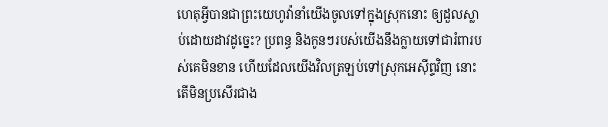ហេតុអ្វីបានជាព្រះយេហូវ៉ានាំយើងចូលទៅក្នុងស្រុកនោះ ឲ្យដួលស្លាប់ដោយដាវដូច្នេះ? ប្រពន្ធ និងកូនៗរបស់យើងនឹងក្លាយទៅជារំពារបស់គេមិនខាន ហើយដែលយើងវិលត្រឡប់ទៅស្រុកអេស៊ីព្ទវិញ នោះតើមិនប្រសើរជាង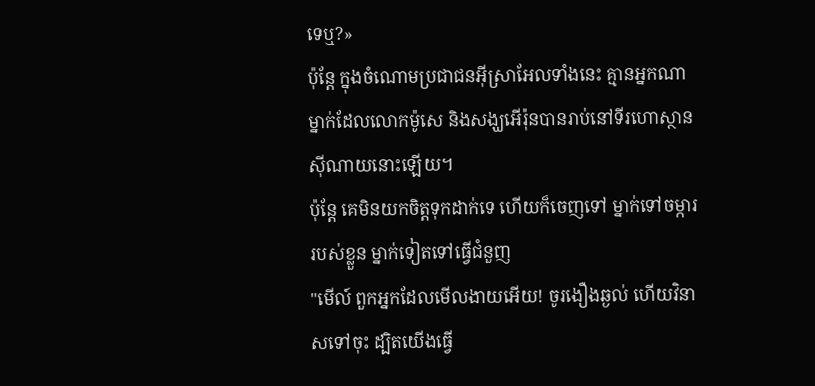ទេឬ?»
ប៉ុន្ដែ ក្នុងចំណោមប្រជាជនអ៊ីស្រាអែលទាំងនេះ គ្មានអ្នកណាម្នាក់ដែលលោកម៉ូសេ និងសង្ឃអើរ៉ុនបានរាប់នៅទីរហោស្ថានស៊ីណាយនោះឡើយ។
ប៉ុន្តែ គេមិនយកចិត្តទុកដាក់ទេ ហើយក៏ចេញទៅ ម្នាក់ទៅចម្ការរបស់ខ្លួន ម្នាក់ទៀតទៅធ្វើជំនួញ
"មើល៍ ពួកអ្នកដែលមើលងាយអើយ! ចូរងឿងឆ្ងល់ ហើយវិនាសទៅចុះ ដ្បិតយើងធ្វើ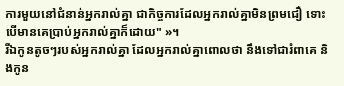ការមួយនៅជំនាន់អ្នករាល់គ្នា ជាកិច្ចការដែលអ្នករាល់គ្នាមិនព្រមជឿ ទោះបើមានគេប្រាប់អ្នករាល់គ្នាក៏ដោយ" »។
រីឯកូនតូចៗរបស់អ្នករាល់គ្នា ដែលអ្នករាល់គ្នាពោលថា នឹងទៅជារំពាគេ និងកូន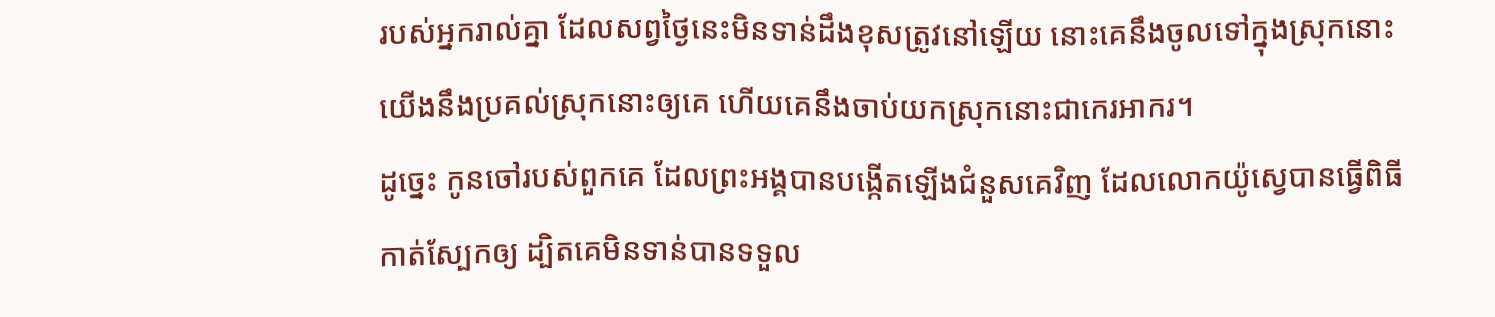របស់អ្នករាល់គ្នា ដែលសព្វថ្ងៃនេះមិនទាន់ដឹងខុសត្រូវនៅឡើយ នោះគេនឹងចូលទៅក្នុងស្រុកនោះ យើងនឹងប្រគល់ស្រុកនោះឲ្យគេ ហើយគេនឹងចាប់យកស្រុកនោះជាកេរអាករ។
ដូច្នេះ កូនចៅរបស់ពួកគេ ដែលព្រះអង្គបានបង្កើតឡើងជំនួសគេវិញ ដែលលោកយ៉ូស្វេបានធ្វើពិធីកាត់ស្បែកឲ្យ ដ្បិតគេមិនទាន់បានទទួល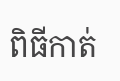ពិធីកាត់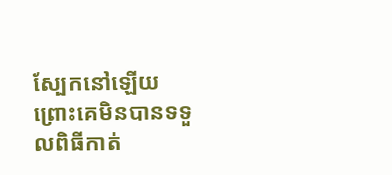ស្បែកនៅឡើយ ព្រោះគេមិនបានទទួលពិធីកាត់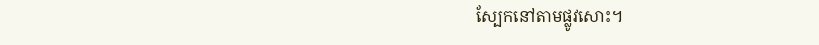ស្បែកនៅតាមផ្លូវសោះ។